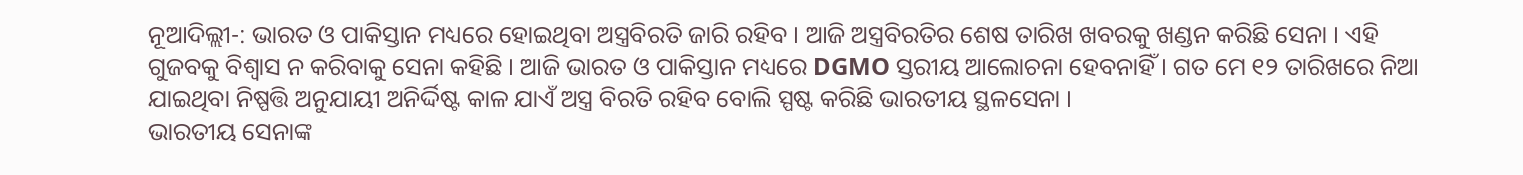ନୂଆଦିଲ୍ଲୀ-: ଭାରତ ଓ ପାକିସ୍ତାନ ମଧ୍ୟରେ ହୋଇଥିବା ଅସ୍ତ୍ରବିରତି ଜାରି ରହିବ । ଆଜି ଅସ୍ତ୍ରବିରତିର ଶେଷ ତାରିଖ ଖବରକୁ ଖଣ୍ଡନ କରିଛି ସେନା । ଏହି ଗୁଜବକୁ ବିଶ୍ୱାସ ନ କରିବାକୁ ସେନା କହିଛି । ଆଜି ଭାରତ ଓ ପାକିସ୍ତାନ ମଧ୍ୟରେ DGMO ସ୍ତରୀୟ ଆଲୋଚନା ହେବନାହିଁ । ଗତ ମେ ୧୨ ତାରିଖରେ ନିଆ ଯାଇଥିବା ନିଷ୍ପତ୍ତି ଅନୁଯାୟୀ ଅନିର୍ଦ୍ଦିଷ୍ଟ କାଳ ଯାଏଁ ଅସ୍ତ୍ର ବିରତି ରହିବ ବୋଲି ସ୍ପଷ୍ଟ କରିଛି ଭାରତୀୟ ସ୍ଥଳସେନା ।
ଭାରତୀୟ ସେନାଙ୍କ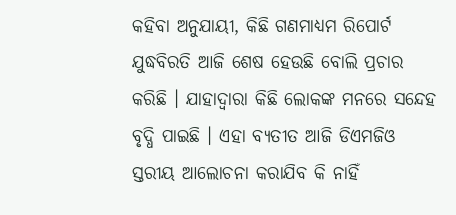କହିବା ଅନୁଯାୟୀ, କିଛି ଗଣମାଧ୍ୟମ ରିପୋର୍ଟ ଯୁଦ୍ଧବିରତି ଆଜି ଶେଷ ହେଉଛି ବୋଲି ପ୍ରଚାର କରିଛି । ଯାହାଦ୍ୱାରା କିଛି ଲୋକଙ୍କ ମନରେ ସନ୍ଦେହ ବୃଦ୍ଧି ପାଇଛି । ଏହା ବ୍ୟତୀତ ଆଜି ଡିଏମଜିଓ ସ୍ତରୀୟ ଆଲୋଚନା କରାଯିବ କି ନାହିଁ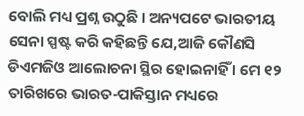ବୋଲି ମଧ୍ୟ ପ୍ରଶ୍ନ ଉଠୁଛି । ଅନ୍ୟପଟେ ଭାରତୀୟ ସେନା ସ୍ପଷ୍ଟ କରି କହିଛନ୍ତି ଯେ,ଆଜି କୌଣସି ଡିଏମଜିଓ ଆଲୋଚନା ସ୍ଥିର ହୋଇନାହିଁ । ମେ ୧୨ ତାରିଖରେ ଭାରତ-ପାକିସ୍ତାନ ମଧ୍ୟରେ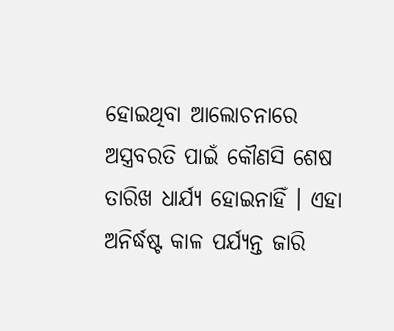ହୋଇଥିବା ଆଲୋଚନାରେ ଅସ୍ତ୍ରବରତି ପାଇଁ କୌଣସି ଶେଷ ତାରିଖ ଧାର୍ଯ୍ୟ ହୋଇନାହିଁ । ଏହା ଅନିର୍ଦ୍ଧଷ୍ଟ କାଳ ପର୍ଯ୍ୟନ୍ତ ଜାରି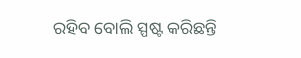ରହିବ ବୋଲି ସ୍ପଷ୍ଟ କରିଛନ୍ତି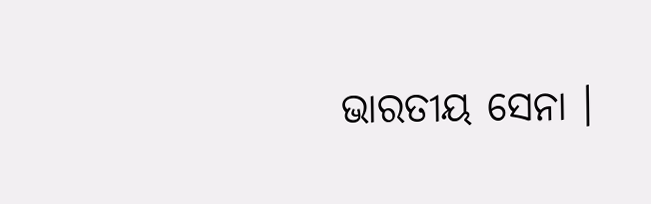ଭାରତୀୟ ସେନା ।